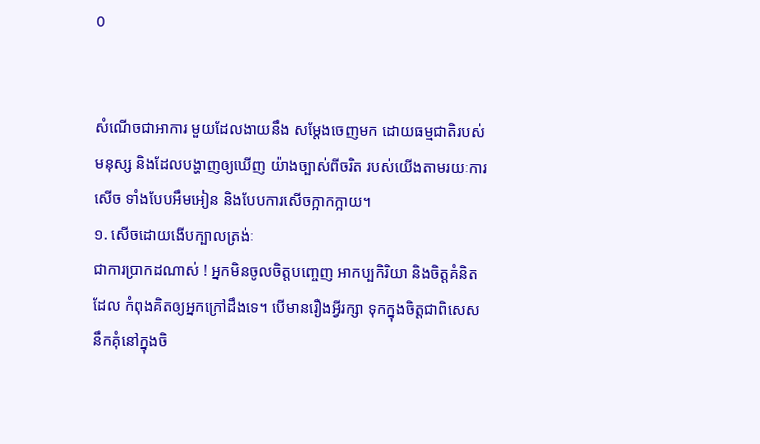0


សំណើចជាអាការ មួយដែលងាយនឹង សម្តែងចេញមក ដោយធម្មជាតិរបស់មនុស្ស និងដែលបង្ហាញឲ្យឃើញ យ៉ាងច្បាស់ពីចរិត របស់យើងតាមរយៈការសើច ទាំងបែបអឹមអៀន និងបែបការសើចក្អាកក្អាយ។
១. សើចដោយងើបក្បាលត្រង់ៈ
ជាការប្រាកដណាស់ ! អ្នកមិនចូលចិត្តបញ្ចេញ អាកប្បកិរិយា និងចិត្តគំនិតដែល កំពុងគិតឲ្យអ្នកក្រៅដឹងទេ។ បើមានរឿងអ្វីរក្សា ទុកក្នុងចិត្តជាពិសេស នឹកគុំនៅក្នុងចិ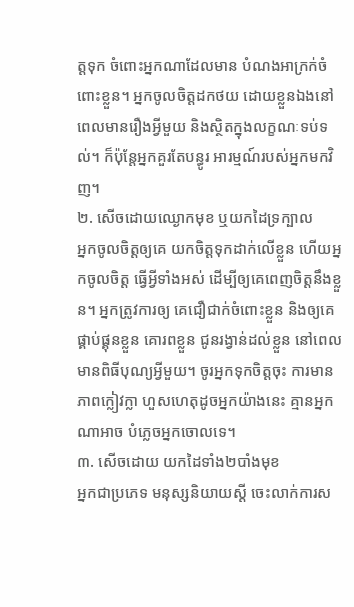ត្តទុក ចំពោះអ្នកណាដែលមាន បំណងអាក្រក់ចំពោះខ្លួន។ អ្នកចូលចិត្តដកថយ ដោយខ្លួនឯងនៅពេលមានរឿងអ្វីមួយ និងស្ថិតក្នុងលក្ខណៈទប់ទល់។ ក៏ប៉ុន្តែអ្នកគួរតែបន្ធូរ អារម្មណ៍របស់អ្នកមកវិញ។
២. សើចដោយឈ្ងោកមុខ ឬយកដៃទ្រក្បាល
អ្នកចូលចិត្តឲ្យគេ យកចិត្តទុកដាក់លើខ្លួន ហើយអ្នកចូលចិត្ត ធ្វើអ្វីទាំងអស់ ដើម្បីឲ្យគេពេញចិត្តនឹងខ្លួន។ អ្នកត្រូវការឲ្យ គេជឿជាក់ចំពោះខ្លួន និងឲ្យគេផ្គាប់ផ្គុនខ្លួន គោរពខ្លួន ជូនរង្វាន់ដល់ខ្លួន នៅពេលមានពិធីបុណ្យអ្វីមួយ។ ចូរអ្នកទុកចិត្តចុះ ការមានភាពក្លៀវក្លា ហួសហេតុដូចអ្នកយ៉ាងនេះ គ្មានអ្នកណាអាច បំភ្លេចអ្នកចោលទេ។
៣. សើចដោយ យកដៃទាំង២បាំងមុខ
អ្នកជាប្រភេទ មនុស្សនិយាយស្តី ចេះលាក់ការស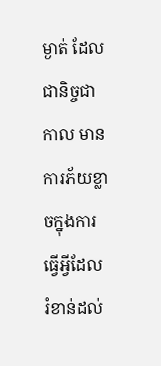ម្ងាត់ ដែលជានិច្ចជាកាល មានការភ័យខ្លាចក្នុងការធ្វើអ្វីដែល រំខាន់ដល់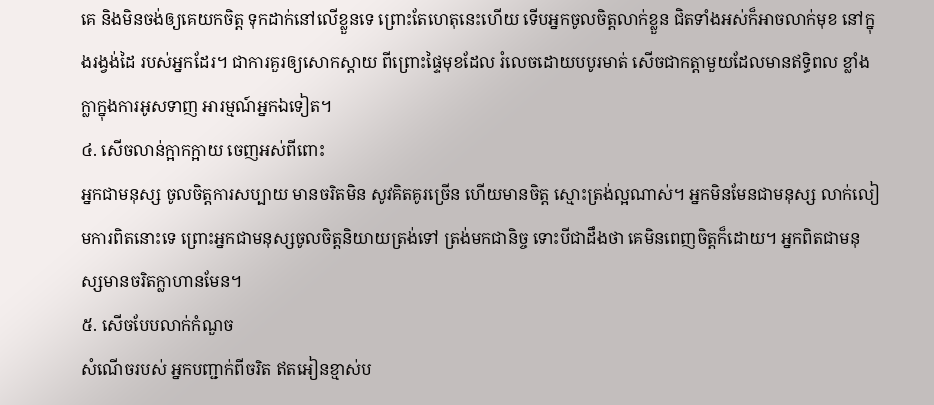គេ និងមិនចង់ឲ្យគេយកចិត្ត ទុកដាក់នៅលើខ្លួនទេ ព្រោះតែហេតុនេះហើយ ទើបអ្នកចូលចិត្តលាក់ខ្លួន ជិតទាំងអស់ក៏អាចលាក់មុខ នៅក្នុងរង្វង់ដៃ របស់អ្នកដែរ។ ជាការគួរឲ្យសោកស្តាយ ពីព្រោះផ្ទៃមុខដែល រំលេចដោយបបូរមាត់ សើចជាកត្តាមួយដែលមានឥទ្ធិពល ខ្លាំងក្លាក្នុងការអូសទាញ អារម្មណ៍អ្នកឯទៀត។
៤. សើចលាន់ក្អាកក្អាយ ចេញអស់ពីពោះ
អ្នកជាមនុស្ស ចូលចិត្តការសប្បាយ មានចរិតមិន សូវគិតគូរច្រើន ហើយមានចិត្ត ស្មោះត្រង់ល្អណាស់។ អ្នកមិនមែនជាមនុស្ស លាក់លៀមការពិតនោះទេ ព្រោះអ្នកជាមនុស្សចូលចិត្តនិយាយត្រង់ទៅ ត្រង់មកជានិច្ច ទោះបីជាដឹងថា គេមិនពេញចិត្តក៏ដោយ។ អ្នកពិតជាមនុស្សមានចរិតក្លាហានមែន។
៥. សើចបែបលាក់កំណួច
សំណើចរបស់ អ្នកបញ្ជាក់ពីចរិត ឥតអៀនខ្មាស់ប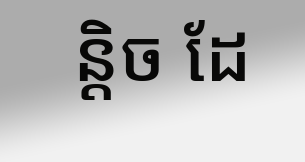ន្តិច ដែ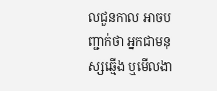លជួនកាល អាចបញ្ជាក់ថា អ្នកជាមនុស្សឆ្មើង ឬមើលងា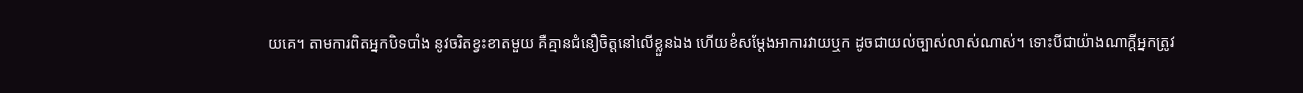យគេ។ តាមការពិតអ្នកបិទបាំង នូវចរិតខ្វះខាតមួយ គឺគ្មានជំនឿចិត្តនៅលើខ្លួនឯង ហើយខំសម្តែងអាការវាយឬក ដូចជាយល់ច្បាស់លាស់ណាស់។ ទោះបីជាយ៉ាងណាក្តីអ្នកត្រូវ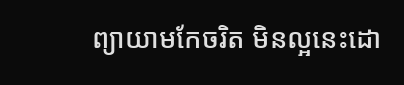ព្យាយាមកែចរិត មិនល្អនេះដោ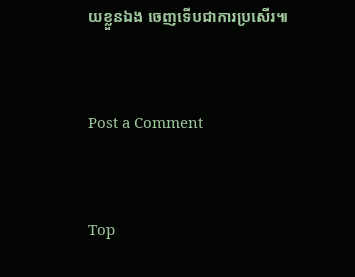យខ្លួនឯង ចេញទើបជាការប្រសើរ៕


Post a Comment


Top